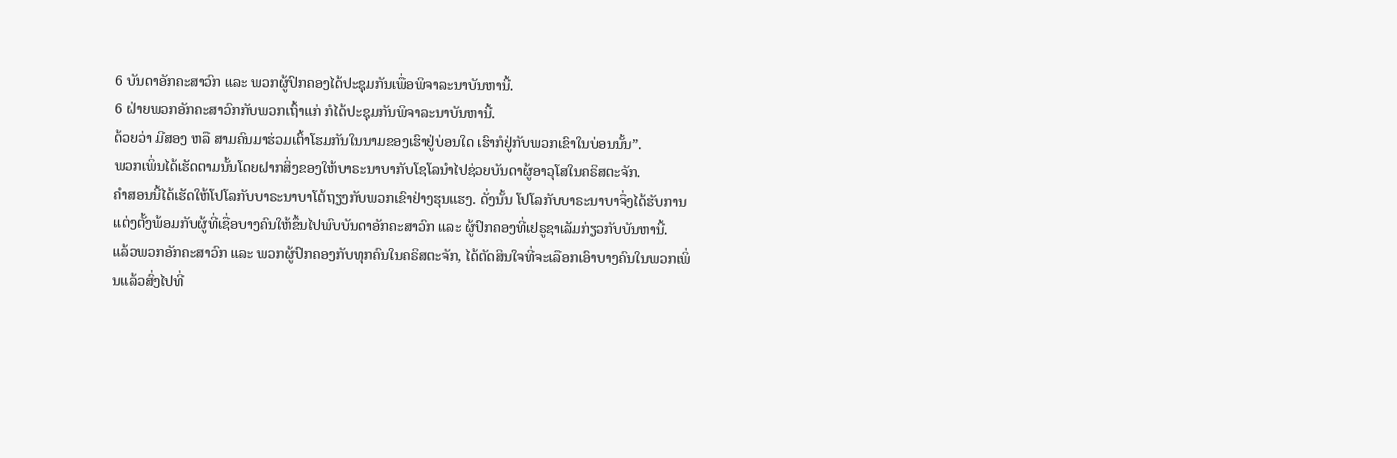6 ບັນດາອັກຄະສາວົກ ແລະ ພວກຜູ້ປົກຄອງໄດ້ປະຊຸມກັນເພື່ອພິຈາລະນາບັນຫານີ້.
6 ຝ່າຍພວກອັກຄະສາວົກກັບພວກເຖົ້າແກ່ ກໍໄດ້ປະຊຸມກັນພິຈາລະນາບັນຫານີ້.
ດ້ວຍວ່າ ມີສອງ ຫລື ສາມຄົນມາຮ່ວມເຕົ້າໂຮມກັນໃນນາມຂອງເຮົາຢູ່ບ່ອນໃດ ເຮົາກໍຢູ່ກັບພວກເຂົາໃນບ່ອນນັ້ນ”.
ພວກເພິ່ນໄດ້ເຮັດຕາມນັ້ນໂດຍຝາກສິ່ງຂອງໃຫ້ບາຣະນາບາກັບໂຊໂລນຳໄປຊ່ວຍບັນດາຜູ້ອາວຸໂສໃນຄຣິສຕະຈັກ.
ຄຳສອນນີ້ໄດ້ເຮັດໃຫ້ໂປໂລກັບບາຣະນາບາໂຕ້ຖຽງກັບພວກເຂົາຢ່າງຮຸນແຮງ. ດັ່ງນັ້ນ ໂປໂລກັບບາຣະນາບາຈຶ່ງໄດ້ຮັບການແຕ່ງຕັ້ງພ້ອມກັບຜູ້ທີ່ເຊື່ອບາງຄົນໃຫ້ຂຶ້ນໄປພົບບັນດາອັກຄະສາວົກ ແລະ ຜູ້ປົກຄອງທີ່ເຢຣູຊາເລັມກ່ຽວກັບບັນຫານີ້.
ແລ້ວພວກອັກຄະສາວົກ ແລະ ພວກຜູ້ປົກຄອງກັບທຸກຄົນໃນຄຣິສຕະຈັກ, ໄດ້ຕັດສິນໃຈທີ່ຈະເລືອກເອົາບາງຄົນໃນພວກເພິ່ນແລ້ວສົ່ງໄປທີ່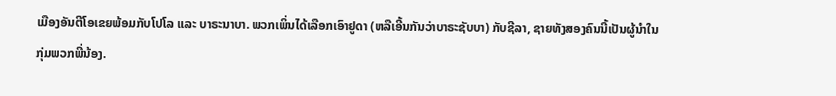ເມືອງອັນຕີໂອເຂຍພ້ອມກັບໂປໂລ ແລະ ບາຣະນາບາ. ພວກເພິ່ນໄດ້ເລືອກເອົາຢູດາ (ຫລືເອີ້ນກັນວ່າບາຣະຊັບບາ) ກັບຊີລາ, ຊາຍທັງສອງຄົນນີ້ເປັນຜູ້ນຳໃນກຸ່ມພວກພີ່ນ້ອງ.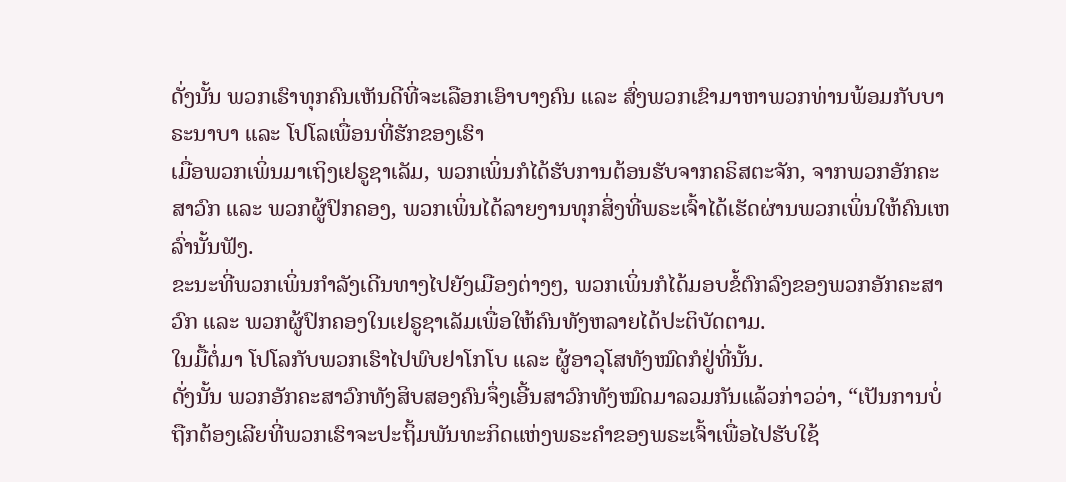ດັ່ງນັ້ນ ພວກເຮົາທຸກຄົນເຫັນດີທີ່ຈະເລືອກເອົາບາງຄົນ ແລະ ສົ່ງພວກເຂົາມາຫາພວກທ່ານພ້ອມກັບບາຣະນາບາ ແລະ ໂປໂລເພື່ອນທີ່ຮັກຂອງເຮົາ
ເມື່ອພວກເພິ່ນມາເຖິງເຢຣູຊາເລັມ, ພວກເພິ່ນກໍໄດ້ຮັບການຕ້ອນຮັບຈາກຄຣິສຕະຈັກ, ຈາກພວກອັກຄະສາວົກ ແລະ ພວກຜູ້ປົກຄອງ, ພວກເພິ່ນໄດ້ລາຍງານທຸກສິ່ງທີ່ພຣະເຈົ້າໄດ້ເຮັດຜ່ານພວກເພິ່ນໃຫ້ຄົນເຫລົ່ານັ້ນຟັງ.
ຂະນະທີ່ພວກເພິ່ນກຳລັງເດີນທາງໄປຍັງເມືອງຕ່າງໆ, ພວກເພິ່ນກໍໄດ້ມອບຂໍ້ຕົກລົງຂອງພວກອັກຄະສາວົກ ແລະ ພວກຜູ້ປົກຄອງໃນເຢຣູຊາເລັມເພື່ອໃຫ້ຄົນທັງຫລາຍໄດ້ປະຕິບັດຕາມ.
ໃນມື້ຕໍ່ມາ ໂປໂລກັບພວກເຮົາໄປພົບຢາໂກໂບ ແລະ ຜູ້ອາວຸໂສທັງໝົດກໍຢູ່ທີ່ນັ້ນ.
ດັ່ງນັ້ນ ພວກອັກຄະສາວົກທັງສິບສອງຄົນຈຶ່ງເອີ້ນສາວົກທັງໝົດມາລວມກັນແລ້ວກ່າວວ່າ, “ເປັນການບໍ່ຖືກຕ້ອງເລີຍທີ່ພວກເຮົາຈະປະຖິ້ມພັນທະກິດແຫ່ງພຣະຄຳຂອງພຣະເຈົ້າເພື່ອໄປຮັບໃຊ້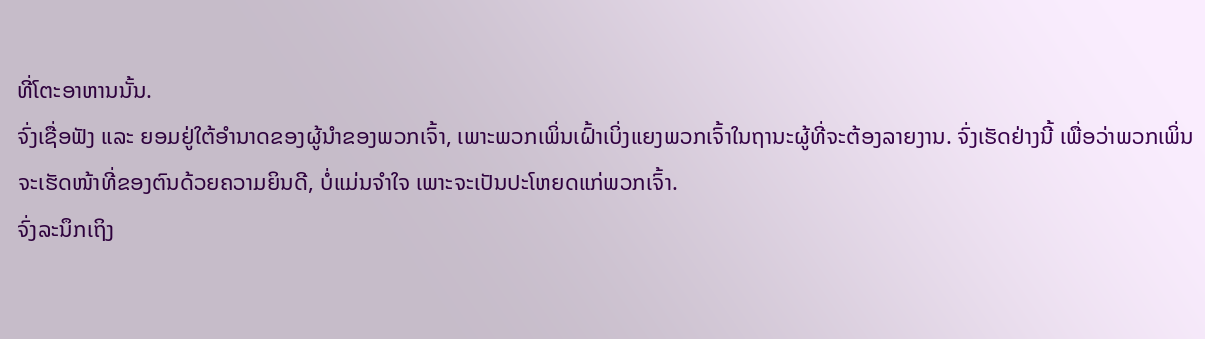ທີ່ໂຕະອາຫານນັ້ນ.
ຈົ່ງເຊື່ອຟັງ ແລະ ຍອມຢູ່ໃຕ້ອຳນາດຂອງຜູ້ນຳຂອງພວກເຈົ້າ, ເພາະພວກເພິ່ນເຝົ້າເບິ່ງແຍງພວກເຈົ້າໃນຖານະຜູ້ທີ່ຈະຕ້ອງລາຍງານ. ຈົ່ງເຮັດຢ່າງນີ້ ເພື່ອວ່າພວກເພິ່ນຈະເຮັດໜ້າທີ່ຂອງຕົນດ້ວຍຄວາມຍິນດີ, ບໍ່ແມ່ນຈໍາໃຈ ເພາະຈະເປັນປະໂຫຍດແກ່ພວກເຈົ້າ.
ຈົ່ງລະນຶກເຖິງ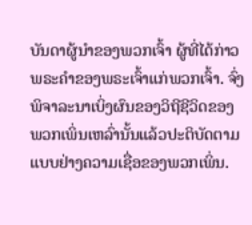ບັນດາຜູ້ນຳຂອງພວກເຈົ້າ ຜູ້ທີ່ໄດ້ກ່າວພຣະຄຳຂອງພຣະເຈົ້າແກ່ພວກເຈົ້າ. ຈົ່ງພິຈາລະນາເບິ່ງຜົນຂອງວິຖີຊີວິດຂອງພວກເພິ່ນເຫລົ່ານັ້ນແລ້ວປະຕິບັດຕາມແບບຢ່າງຄວາມເຊື່ອຂອງພວກເພິ່ນ.